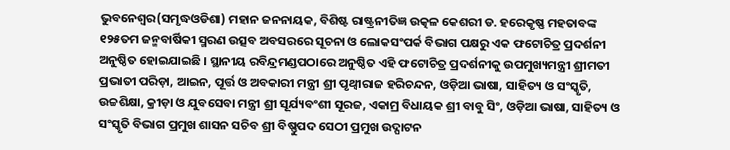ଭୁବନେଶ୍ୱର(ସମୃଦ୍ଧଓଡିଶା) ମହାନ ଜନନାୟକ, ବିଶିଷ୍ଟ ରାଷ୍ଟ୍ରନୀତିଜ୍ଞ ଉତ୍କଳ କେଶରୀ ଡ. ହରେକୃଷ୍ଣ ମହତାବଙ୍କ ୧୨୫ତମ ଜନ୍ମବାର୍ଷିକୀ ସ୍ମରଣ ଉତ୍ସବ ଅବସରରେ ସୂଚନା ଓ ଲୋକସଂପର୍କ ବିଭାଗ ପକ୍ଷରୁ ଏକ ଫଟୋଚିତ୍ର ପ୍ରଦର୍ଶନୀ ଅନୁଷ୍ଠିତ ହୋଇଯାଇଛି । ସ୍ଥାନୀୟ ରବିନ୍ଦ୍ରମଣ୍ଡପଠାରେ ଅନୁଷ୍ଠିତ ଏହି ଫଟୋଚିତ୍ର ପ୍ରଦର୍ଶନୀକୁ ଉପମୁଖ୍ୟମନ୍ତ୍ରୀ ଶ୍ରୀମତୀ ପ୍ରଭାତୀ ପରିଡ଼ା, ଆଇନ, ପୂର୍ତ୍ତ ଓ ଅବକାରୀ ମନ୍ତ୍ରୀ ଶ୍ରୀ ପୃଥ୍ୱୀରାଜ ହରିଚନ୍ଦନ, ଓଡ଼ିଆ ଭାଷା, ସାହିତ୍ୟ ଓ ସଂସ୍କୃତି, ଉଚ୍ଚଶିକ୍ଷା, କ୍ରୀଡ଼ା ଓ ଯୁବସେବା ମନ୍ତ୍ରୀ ଶ୍ରୀ ସୂର୍ଯ୍ୟବଂଶୀ ସୂରଜ, ଏକାମ୍ର ବିଧାୟକ ଶ୍ରୀ ବାବୁ ସିଂ, ଓଡ଼ିଆ ଭାଷା, ସାହିତ୍ୟ ଓ ସଂସ୍କୃତି ବିଭାଗ ପ୍ରମୁଖ ଶାସନ ସଚିବ ଶ୍ରୀ ବିଷ୍ଣୁପଦ ସେଠୀ ପ୍ରମୁଖ ଉଦ୍ଘାଟନ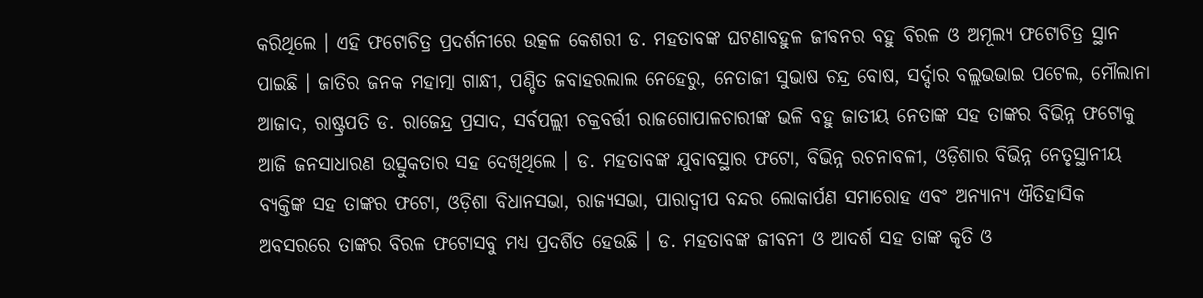କରିଥିଲେ । ଏହି ଫଟୋଚିତ୍ର ପ୍ରଦର୍ଶନୀରେ ଉତ୍କଳ କେଶରୀ ଡ. ମହତାବଙ୍କ ଘଟଣାବହୁଳ ଜୀବନର ବହୁ ବିରଳ ଓ ଅମୂଲ୍ୟ ଫଟୋଚିତ୍ର ସ୍ଥାନ ପାଇଛି । ଜାତିର ଜନକ ମହାତ୍ମା ଗାନ୍ଧୀ, ପଣ୍ଡିତ ଜବାହରଲାଲ ନେହେରୁ, ନେତାଜୀ ସୁଭାଷ ଚନ୍ଦ୍ର ବୋଷ, ସର୍ଦ୍ଦାର ବଲ୍ଲଭଭାଇ ପଟେଲ, ମୌଲାନା ଆଜାଦ, ରାଷ୍ଟ୍ରପତି ଡ. ରାଜେନ୍ଦ୍ର ପ୍ରସାଦ, ସର୍ବପଲ୍ଲୀ ଚକ୍ରବର୍ତ୍ତୀ ରାଜଗୋପାଳଚାରୀଙ୍କ ଭଳି ବହୁ ଜାତୀୟ ନେତାଙ୍କ ସହ ତାଙ୍କର ବିଭିନ୍ନ ଫଟୋକୁ ଆଜି ଜନସାଧାରଣ ଉତ୍ସୁକତାର ସହ ଦେଖିଥିଲେ । ଡ. ମହତାବଙ୍କ ଯୁବାବସ୍ଥାର ଫଟୋ, ବିଭିନ୍ନ ରଚନାବଳୀ, ଓଡ଼ିଶାର ବିଭିନ୍ନ ନେତୃସ୍ଥାନୀୟ ବ୍ୟକ୍ତିଙ୍କ ସହ ତାଙ୍କର ଫଟୋ, ଓଡ଼ିଶା ବିଧାନସଭା, ରାଜ୍ୟସଭା, ପାରାଦ୍ୱୀପ ବନ୍ଦର ଲୋକାର୍ପଣ ସମାରୋହ ଏବଂ ଅନ୍ୟାନ୍ୟ ଐତିହାସିକ ଅବସରରେ ତାଙ୍କର ବିରଳ ଫଟୋସବୁ ମଧ୍ୟ ପ୍ରଦର୍ଶିତ ହେଉଛି । ଡ. ମହତାବଙ୍କ ଜୀବନୀ ଓ ଆଦର୍ଶ ସହ ତାଙ୍କ କୃତି ଓ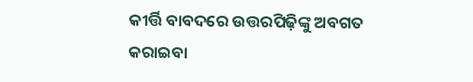କୀର୍ତ୍ତି ବାବଦରେ ଉତ୍ତରପିଢ଼ିଙ୍କୁ ଅବଗତ କରାଇବା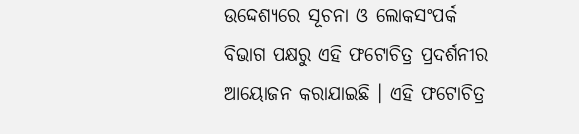ଉଦ୍ଦେଶ୍ୟରେ ସୂଚନା ଓ ଲୋକସଂପର୍କ ବିଭାଗ ପକ୍ଷରୁ ଏହି ଫଟୋଚିତ୍ର ପ୍ରଦର୍ଶନୀର ଆୟୋଜନ କରାଯାଇଛି । ଏହି ଫଟୋଚିତ୍ର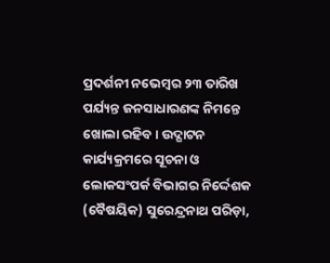ପ୍ରଦର୍ଶନୀ ନଭେମ୍ବର ୨୩ ତାରିଖ ପର୍ଯ୍ୟନ୍ତ ଜନସାଧାରଣଙ୍କ ନିମନ୍ତେ ଖୋଲା ରହିବ । ଉଦ୍ଘାଟନ କାର୍ଯ୍ୟକ୍ରମରେ ସୂଚନା ଓ ଲୋକସଂପର୍କ ବିଭାଗର ନିର୍ଦ୍ଦେଶକ (ବୈଷୟିକ) ସୁରେନ୍ଦ୍ରନାଥ ପରିଡ଼ା,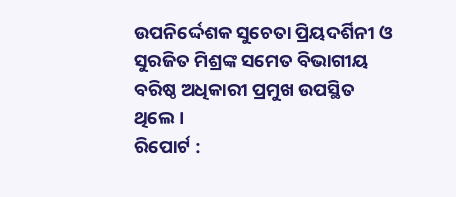ଉପନିର୍ଦ୍ଦେଶକ ସୁଚେତା ପ୍ରିୟଦର୍ଶିନୀ ଓ ସୁରଜିତ ମିଶ୍ରଙ୍କ ସମେତ ବିଭାଗୀୟ ବରିଷ୍ଠ ଅଧିକାରୀ ପ୍ରମୁଖ ଉପସ୍ଥିତ ଥିଲେ ।
ରିପୋର୍ଟ :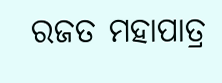ରଜତ ମହାପାତ୍ର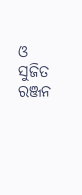ଓ ସୁଜିତ ରଞ୍ଜନ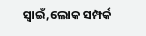ସ୍ୱାଇଁ,ଲୋକ ସମ୍ପର୍କ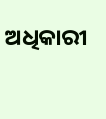ଅଧିକାରୀ